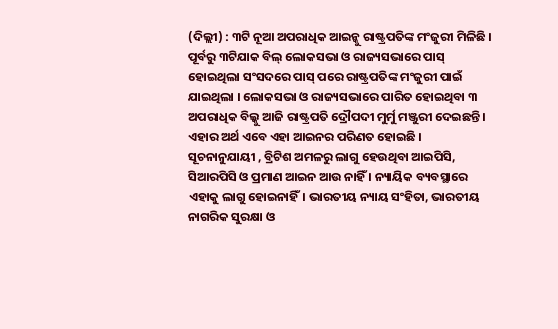(ଦିଲ୍ଲୀ) : ୩ଟି ନୂଆ ଅପରାଧିକ ଆଇନ୍କୁ ରାଷ୍ଟ୍ରପତିଙ୍କ ମଂଜୁରୀ ମିଳିଛି । ପୂର୍ବରୁ ୩ଟିଯାକ ବିଲ୍ ଲୋକସଭା ଓ ରାଜ୍ୟସଭାରେ ପାସ୍ ହୋଇଥିଲା ସଂସଦରେ ପାସ୍ ପରେ ରାଷ୍ଟ୍ରପତିଙ୍କ ମଂଜୁରୀ ପାଇଁ ଯାଇଥିଲା । ଲୋକସଭା ଓ ରାଜ୍ୟସଭାରେ ପାରିତ ହୋଇଥିବା ୩ ଅପରାଧିକ ବିଲ୍କୁ ଆଜି ରାଷ୍ଟ୍ରପତି ଦ୍ରୌପଦୀ ମୁର୍ମୁ ମଞ୍ଜୁରୀ ଦେଇଛନ୍ତି । ଏହାର ଅର୍ଥ ଏବେ ଏହା ଆଇନର ପରିଣତ ହୋଇଛି ।
ସୂଚନାନୁଯାୟୀ , ବ୍ରିଟିଶ ଅମଳରୁ ଲାଗୁ ହେଉଥିବା ଆଇପିସି, ସିଆରପିସି ଓ ପ୍ରମାଣ ଆଇନ ଆଉ ନାହିଁ । ନ୍ୟାୟିକ ବ୍ୟବସ୍ଥାରେ ଏହାକୁ ଲାଗୁ ହୋଇନାହିଁ। ଭାରତୀୟ ନ୍ୟାୟ ସଂହିତା, ଭାରତୀୟ ନାଗରିକ ସୁରକ୍ଷା ଓ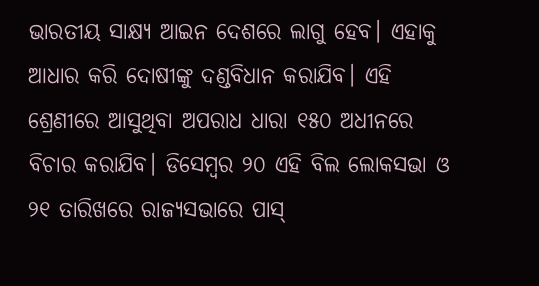ଭାରତୀୟ ସାକ୍ଷ୍ୟ ଆଇନ ଦେଶରେ ଲାଗୁ ହେବ। ଏହାକୁ ଆଧାର କରି ଦୋଷୀଙ୍କୁ ଦଣ୍ଡବିଧାନ କରାଯିବ। ଏହି ଶ୍ରେଣୀରେ ଆସୁଥିବା ଅପରାଧ ଧାରା ୧୫୦ ଅଧୀନରେ ବିଚାର କରାଯିବ। ଡିସେମ୍ବର ୨୦ ଏହି ବିଲ ଲୋକସଭା ଓ ୨୧ ତାରିଖରେ ରାଜ୍ୟସଭାରେ ପାସ୍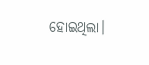ହୋଇଥିଲା।